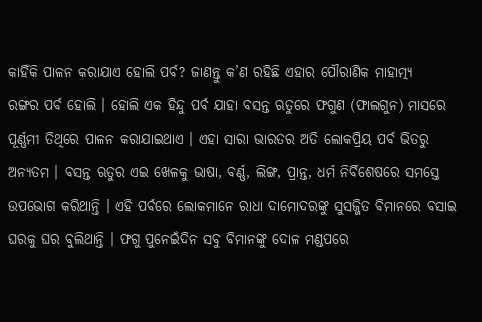କାହିଁକି ପାଳନ କରାଯାଏ ହୋଲି ପର୍ବ? ଜାଣନ୍ତୁ କ’ଣ ରହିଛି ଏହାର ପୌରାଣିକ ମାହାତ୍ମ୍ୟ
ରଙ୍ଗର ପର୍ବ ହୋଲି । ହୋଲି ଏକ ହିନ୍ଦୁ ପର୍ବ ଯାହା ବସନ୍ତ ଋତୁରେ ଫଗୁଣ (ଫାଲଗୁନ) ମାସରେ ପୂର୍ଣ୍ଣମୀ ତିଥିରେ ପାଳନ କରାଯାଇଥାଏ । ଏହା ସାରା ଭାରତର ଅତି ଲୋକପ୍ରିୟ ପର୍ବ ଭିତରୁ ଅନ୍ୟତମ । ବସନ୍ତ ଋତୁର ଏଇ ଖେଳକୁ ଭାଷା, ବର୍ଣ୍ଣ, ଲିଙ୍ଗ, ପ୍ରାନ୍ତ, ଧର୍ମ ନିର୍ବିଶେଷରେ ସମସ୍ତେ ଉପଭୋଗ କରିଥାନ୍ତି । ଏହି ପର୍ବରେ ଲୋକମାନେ ରାଧା ଦାମୋଦରଙ୍କୁ ସୁସଜ୍ଜିତ ବିମାନରେ ବସାଇ ଘରକୁ ଘର ବୁଲିଥାନ୍ତି । ଫଗୁ ପୁନେଇଁଦିନ ସବୁ ବିମାନଙ୍କୁ ଦୋଳ ମଣ୍ଡପରେ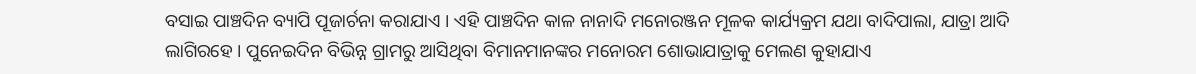ବସାଇ ପାଞ୍ଚଦିନ ବ୍ୟାପି ପୂଜାର୍ଚନା କରାଯାଏ । ଏହି ପାଞ୍ଚଦିନ କାଳ ନାନାଦି ମନୋରଞ୍ଜନ ମୂଳକ କାର୍ଯ୍ୟକ୍ରମ ଯଥା ବାଦିପାଲା, ଯାତ୍ରା ଆଦି ଲାଗିରହେ । ପୁନେଇଦିନ ବିଭିନ୍ନ ଗ୍ରାମରୁ ଆସିଥିବା ବିମାନମାନଙ୍କର ମନୋରମ ଶୋଭାଯାତ୍ରାକୁ ମେଲଣ କୁହାଯାଏ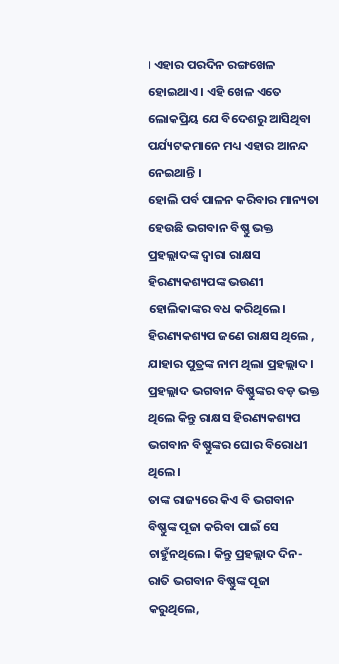। ଏହାର ପରଦିନ ରଙ୍ଗଖେଳ ହୋଇଥାଏ । ଏହି ଖେଳ ଏତେ ଲୋକପ୍ରିୟ ଯେ ବିଦେଶରୁ ଆସିଥିବା ପର୍ଯ୍ୟଟକମାନେ ମଧ୍ୟ ଏହାର ଆନନ୍ଦ ନେଇଥାନ୍ତି ।
ହୋଲି ପର୍ବ ପାଳନ କରିବାର ମାନ୍ୟତା ହେଉଛି ଭଗବାନ ବିଷ୍ଣୁ ଭକ୍ତ ପ୍ରହଲ୍ଲାଦଙ୍କ ଦ୍ବାରା ରାକ୍ଷସ ହିରଣ୍ୟକଶ୍ୟପଙ୍କ ଭଉଣୀ ହୋଲିକାଙ୍କର ବଧ କରିଥିଲେ। ହିରଣ୍ୟକଶ୍ୟପ ଜଣେ ରାକ୍ଷସ ଥିଲେ , ଯାହାର ପୁତ୍ରଙ୍କ ନାମ ଥିଲା ପ୍ରହଲ୍ଲାଦ। ପ୍ରହଲ୍ଲାଦ ଭଗବାନ ବିଷ୍ଣୁଙ୍କର ବଡ଼ ଭକ୍ତ ଥିଲେ କିନ୍ତୁ ରାକ୍ଷସ ହିରଣ୍ୟକଶ୍ୟପ ଭଗବାନ ବିଷ୍ଣୁଙ୍କର ଘୋର ବିରୋଧୀ ଥିଲେ।
ତାଙ୍କ ରାଜ୍ୟରେ କିଏ ବି ଭଗବାନ ବିଷ୍ଣୁଙ୍କ ପୂଜା କରିବା ପାଇଁ ସେ ଚାହୁଁନଥିଲେ। କିନ୍ତୁ ପ୍ରହଲ୍ଲାଦ ଦିନ-ରାତି ଭଗବାନ ବିଷ୍ଣୁଙ୍କ ପୂଜା କରୁଥିଲେ,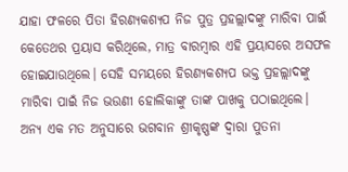ଯାହା ଫଳରେ ପିତା ହିରଣ୍ୟକଶ୍ୟପ ନିଜ ପୁତ୍ର ପ୍ରହଲ୍ଲାଦଙ୍କୁ ମାରିବା ପାଇଁ କେତେଥର ପ୍ରୟାସ କରିଥିଲେ, ମାତ୍ର ବାରମ୍ବାର ଏହି ପ୍ରୟାସରେ ଅସଫଳ ହୋଇଯାଉଥିଲେ। ସେହି ସମୟରେ ହିରଣ୍ୟକଶ୍ୟପ ଭକ୍ତ ପ୍ରହଲ୍ଲାଦଙ୍କୁ ମାରିବା ପାଇଁ ନିଜ ଭଉଣୀ ହୋଲିକାଙ୍କୁ ତାଙ୍କ ପାଖକୁ ପଠାଇଥିଲେ।
ଅନ୍ୟ ଏକ ମତ ଅନୁସାରେ ଭଗବାନ ଶ୍ରୀକୃଷ୍ଣଙ୍କ ଦ୍ବାରା ପୁତନା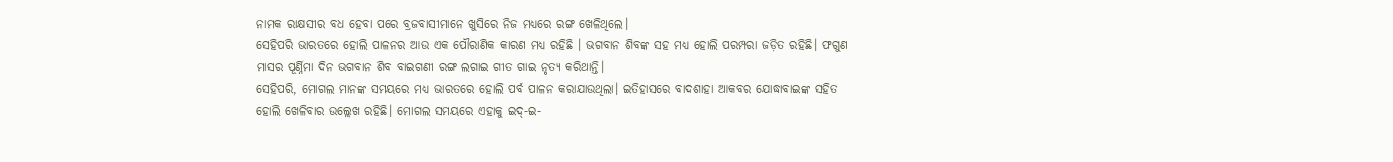ନାମକ ରାକ୍ଷସୀର ବଧ ହେବା ପରେ ବ୍ରଜବାସୀମାନେ ଖୁସିରେ ନିଜ ମଧ୍ୟରେ ରଙ୍ଗ ଖେଳିଥିଲେ।
ସେହିପରି ଭାରତରେ ହୋଲି ପାଳନର ଆଉ ଏକ ପୌରାଣିକ କାରଣ ମଧ୍ୟ ରହିଛି । ଭଗବାନ ଶିବଙ୍କ ସହ ମଧ୍ୟ ହୋଲି ପରମ୍ପରା ଜଡ଼ିତ ରହିଛି। ଫଗୁଣ ମାସର ପୂର୍ଣ୍ନିମା ଦିନ ଭଗବାନ ଶିବ ବାଇଗଣୀ ରଙ୍ଗ ଲଗାଇ ଗୀତ ଗାଇ ନୃତ୍ୟ କରିଥାନ୍ତି।
ସେହିପରି, ମୋଗଲ ମାନଙ୍କ ସମୟରେ ମଧ୍ୟ ଭାରତରେ ହୋଲି ପର୍ବ ପାଳନ କରାଯାଉଥିଲା। ଇତିହାସରେ ବାଦଶାହା ଆକବର ଯୋଦ୍ଧାବାଇଙ୍କ ସହିତ ହୋଲି ଖେଳିବାର ଉଲ୍ଲେଖ ରହିଛି। ମୋଗଲ ସମୟରେ ଏହାକୁ ଇଦ୍-ଇ-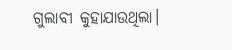ଗୁଲାବୀ କୁହାଯାଉଥିଲା।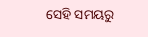ସେହି ସମୟରୁ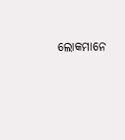ଲୋକମାନେ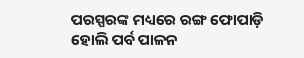ପରସ୍ପରଙ୍କ ମଧ୍ୟରେ ରଙ୍ଗ ଫୋପାଡ଼ି ହୋଲି ପର୍ବ ପାଳନ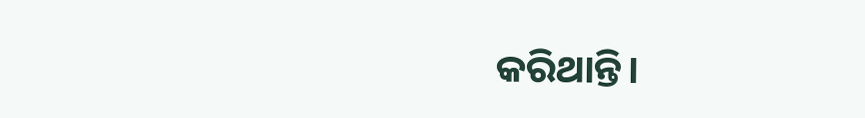କରିଥାନ୍ତି।